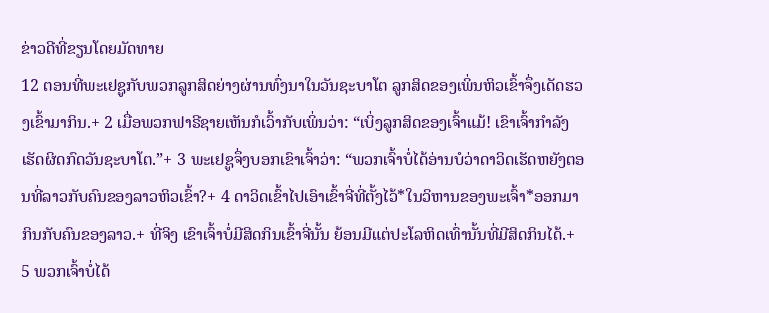ຂ່າວດີທີ່ຂຽນໂດຍມັດທາຍ
12 ຕອນທີ່ພະເຢຊູກັບພວກລູກສິດຍ່າງຜ່ານທົ່ງນາໃນວັນຊະບາໂຕ ລູກສິດຂອງເພິ່ນຫິວເຂົ້າຈຶ່ງເດັດຮວງເຂົ້າມາກິນ.+ 2 ເມື່ອພວກຟາຣີຊາຍເຫັນກໍເວົ້າກັບເພິ່ນວ່າ: “ເບິ່ງລູກສິດຂອງເຈົ້າແມ້! ເຂົາເຈົ້າກຳລັງເຮັດຜິດກົດວັນຊະບາໂຕ.”+ 3 ພະເຢຊູຈຶ່ງບອກເຂົາເຈົ້າວ່າ: “ພວກເຈົ້າບໍ່ໄດ້ອ່ານບໍວ່າດາວິດເຮັດຫຍັງຕອນທີ່ລາວກັບຄົນຂອງລາວຫິວເຂົ້າ?+ 4 ດາວິດເຂົ້າໄປເອົາເຂົ້າຈີ່ທີ່ຕັ້ງໄວ້*ໃນວິຫານຂອງພະເຈົ້າ*ອອກມາກິນກັບຄົນຂອງລາວ.+ ທີ່ຈິງ ເຂົາເຈົ້າບໍ່ມີສິດກິນເຂົ້າຈີ່ນັ້ນ ຍ້ອນມີແຕ່ປະໂລຫິດເທົ່ານັ້ນທີ່ມີສິດກິນໄດ້.+ 5 ພວກເຈົ້າບໍ່ໄດ້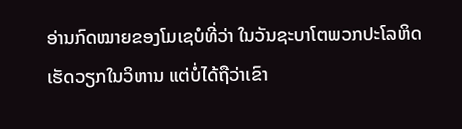ອ່ານກົດໝາຍຂອງໂມເຊບໍທີ່ວ່າ ໃນວັນຊະບາໂຕພວກປະໂລຫິດເຮັດວຽກໃນວິຫານ ແຕ່ບໍ່ໄດ້ຖືວ່າເຂົາ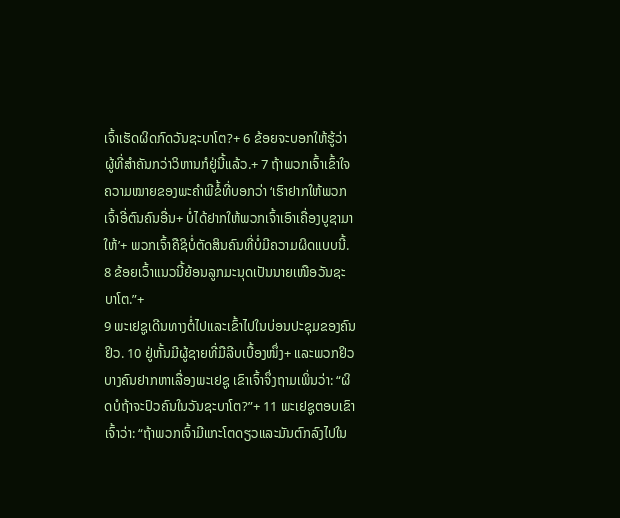ເຈົ້າເຮັດຜິດກົດວັນຊະບາໂຕ?+ 6 ຂ້ອຍຈະບອກໃຫ້ຮູ້ວ່າ ຜູ້ທີ່ສຳຄັນກວ່າວິຫານກໍຢູ່ນີ້ແລ້ວ.+ 7 ຖ້າພວກເຈົ້າເຂົ້າໃຈຄວາມໝາຍຂອງພະຄຳພີຂໍ້ທີ່ບອກວ່າ ‘ເຮົາຢາກໃຫ້ພວກເຈົ້າອີ່ຕົນຄົນອື່ນ+ ບໍ່ໄດ້ຢາກໃຫ້ພວກເຈົ້າເອົາເຄື່ອງບູຊາມາໃຫ້’+ ພວກເຈົ້າຄືຊິບໍ່ຕັດສິນຄົນທີ່ບໍ່ມີຄວາມຜິດແບບນີ້. 8 ຂ້ອຍເວົ້າແນວນີ້ຍ້ອນລູກມະນຸດເປັນນາຍເໜືອວັນຊະບາໂຕ.”+
9 ພະເຢຊູເດີນທາງຕໍ່ໄປແລະເຂົ້າໄປໃນບ່ອນປະຊຸມຂອງຄົນຢິວ. 10 ຢູ່ຫັ້ນມີຜູ້ຊາຍທີ່ມືລີບເບື້ອງໜຶ່ງ+ ແລະພວກຢິວບາງຄົນຢາກຫາເລື່ອງພະເຢຊູ ເຂົາເຈົ້າຈຶ່ງຖາມເພິ່ນວ່າ: “ຜິດບໍຖ້າຈະປົວຄົນໃນວັນຊະບາໂຕ?”+ 11 ພະເຢຊູຕອບເຂົາເຈົ້າວ່າ: “ຖ້າພວກເຈົ້າມີແກະໂຕດຽວແລະມັນຕົກລົງໄປໃນ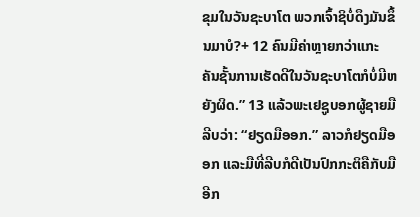ຂຸມໃນວັນຊະບາໂຕ ພວກເຈົ້າຊິບໍ່ດຶງມັນຂຶ້ນມາບໍ?+ 12 ຄົນມີຄ່າຫຼາຍກວ່າແກະ ຄັນຊັ້ນການເຮັດດີໃນວັນຊະບາໂຕກໍບໍ່ມີຫຍັງຜິດ.” 13 ແລ້ວພະເຢຊູບອກຜູ້ຊາຍມືລີບວ່າ: “ຢຽດມືອອກ.” ລາວກໍຢຽດມືອອກ ແລະມືທີ່ລີບກໍດີເປັນປົກກະຕິຄືກັບມືອີກ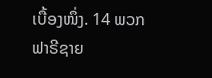ເບື້ອງໜຶ່ງ. 14 ພວກຟາຣີຊາຍ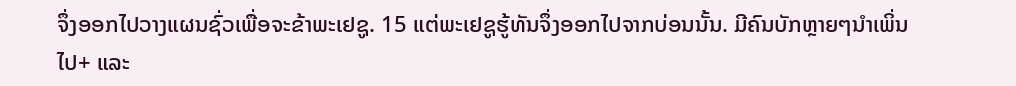ຈຶ່ງອອກໄປວາງແຜນຊົ່ວເພື່ອຈະຂ້າພະເຢຊູ. 15 ແຕ່ພະເຢຊູຮູ້ທັນຈຶ່ງອອກໄປຈາກບ່ອນນັ້ນ. ມີຄົນບັກຫຼາຍໆນຳເພິ່ນໄປ+ ແລະ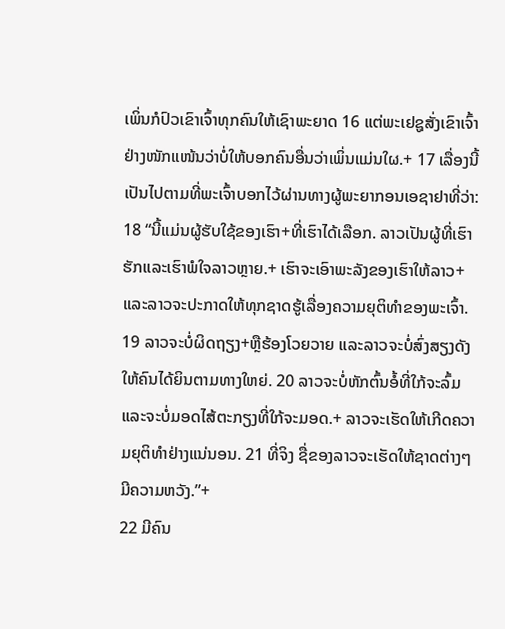ເພິ່ນກໍປົວເຂົາເຈົ້າທຸກຄົນໃຫ້ເຊົາພະຍາດ 16 ແຕ່ພະເຢຊູສັ່ງເຂົາເຈົ້າຢ່າງໜັກແໜ້ນວ່າບໍ່ໃຫ້ບອກຄົນອື່ນວ່າເພິ່ນແມ່ນໃຜ.+ 17 ເລື່ອງນີ້ເປັນໄປຕາມທີ່ພະເຈົ້າບອກໄວ້ຜ່ານທາງຜູ້ພະຍາກອນເອຊາຢາທີ່ວ່າ:
18 “ນີ້ແມ່ນຜູ້ຮັບໃຊ້ຂອງເຮົາ+ທີ່ເຮົາໄດ້ເລືອກ. ລາວເປັນຜູ້ທີ່ເຮົາຮັກແລະເຮົາພໍໃຈລາວຫຼາຍ.+ ເຮົາຈະເອົາພະລັງຂອງເຮົາໃຫ້ລາວ+ ແລະລາວຈະປະກາດໃຫ້ທຸກຊາດຮູ້ເລື່ອງຄວາມຍຸຕິທຳຂອງພະເຈົ້າ. 19 ລາວຈະບໍ່ຜິດຖຽງ+ຫຼືຮ້ອງໂວຍວາຍ ແລະລາວຈະບໍ່ສົ່ງສຽງດັງໃຫ້ຄົນໄດ້ຍິນຕາມທາງໃຫຍ່. 20 ລາວຈະບໍ່ຫັກຕົ້ນອໍ້ທີ່ໃກ້ຈະລົ້ມ ແລະຈະບໍ່ມອດໄສ້ຕະກຽງທີ່ໃກ້ຈະມອດ.+ ລາວຈະເຮັດໃຫ້ເກີດຄວາມຍຸຕິທຳຢ່າງແນ່ນອນ. 21 ທີ່ຈິງ ຊື່ຂອງລາວຈະເຮັດໃຫ້ຊາດຕ່າງໆມີຄວາມຫວັງ.”+
22 ມີຄົນ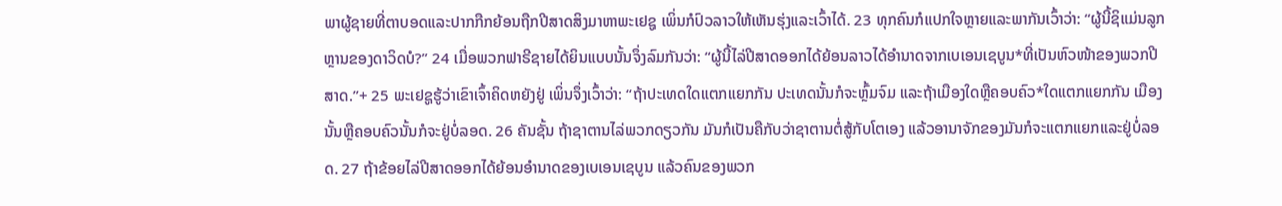ພາຜູ້ຊາຍທີ່ຕາບອດແລະປາກກືກຍ້ອນຖືກປີສາດສິງມາຫາພະເຢຊູ ເພິ່ນກໍປົວລາວໃຫ້ເຫັນຮຸ່ງແລະເວົ້າໄດ້. 23 ທຸກຄົນກໍແປກໃຈຫຼາຍແລະພາກັນເວົ້າວ່າ: “ຜູ້ນີ້ຊິແມ່ນລູກຫຼານຂອງດາວິດບໍ?” 24 ເມື່ອພວກຟາຣີຊາຍໄດ້ຍິນແບບນັ້ນຈຶ່ງລົມກັນວ່າ: “ຜູ້ນີ້ໄລ່ປີສາດອອກໄດ້ຍ້ອນລາວໄດ້ອຳນາດຈາກເບເອນເຊບູນ*ທີ່ເປັນຫົວໜ້າຂອງພວກປີສາດ.”+ 25 ພະເຢຊູຮູ້ວ່າເຂົາເຈົ້າຄິດຫຍັງຢູ່ ເພິ່ນຈຶ່ງເວົ້າວ່າ: “ຖ້າປະເທດໃດແຕກແຍກກັນ ປະເທດນັ້ນກໍຈະຫຼົ້ມຈົມ ແລະຖ້າເມືອງໃດຫຼືຄອບຄົວ*ໃດແຕກແຍກກັນ ເມືອງນັ້ນຫຼືຄອບຄົວນັ້ນກໍຈະຢູ່ບໍ່ລອດ. 26 ຄັນຊັ້ນ ຖ້າຊາຕານໄລ່ພວກດຽວກັນ ມັນກໍເປັນຄືກັບວ່າຊາຕານຕໍ່ສູ້ກັບໂຕເອງ ແລ້ວອານາຈັກຂອງມັນກໍຈະແຕກແຍກແລະຢູ່ບໍ່ລອດ. 27 ຖ້າຂ້ອຍໄລ່ປີສາດອອກໄດ້ຍ້ອນອຳນາດຂອງເບເອນເຊບູນ ແລ້ວຄົນຂອງພວກ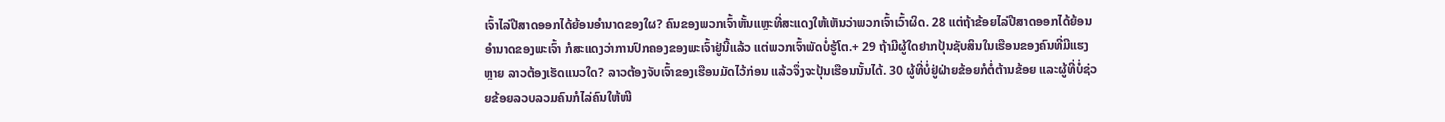ເຈົ້າໄລ່ປີສາດອອກໄດ້ຍ້ອນອຳນາດຂອງໃຜ? ຄົນຂອງພວກເຈົ້າຫັ້ນແຫຼະທີ່ສະແດງໃຫ້ເຫັນວ່າພວກເຈົ້າເວົ້າຜິດ. 28 ແຕ່ຖ້າຂ້ອຍໄລ່ປີສາດອອກໄດ້ຍ້ອນອຳນາດຂອງພະເຈົ້າ ກໍສະແດງວ່າການປົກຄອງຂອງພະເຈົ້າຢູ່ນີ້ແລ້ວ ແຕ່ພວກເຈົ້າພັດບໍ່ຮູ້ໂຕ.+ 29 ຖ້າມີຜູ້ໃດຢາກປຸ້ນຊັບສິນໃນເຮືອນຂອງຄົນທີ່ມີແຮງຫຼາຍ ລາວຕ້ອງເຮັດແນວໃດ? ລາວຕ້ອງຈັບເຈົ້າຂອງເຮືອນມັດໄວ້ກ່ອນ ແລ້ວຈຶ່ງຈະປຸ້ນເຮືອນນັ້ນໄດ້. 30 ຜູ້ທີ່ບໍ່ຢູ່ຝ່າຍຂ້ອຍກໍຕໍ່ຕ້ານຂ້ອຍ ແລະຜູ້ທີ່ບໍ່ຊ່ວຍຂ້ອຍລວບລວມຄົນກໍໄລ່ຄົນໃຫ້ໜີ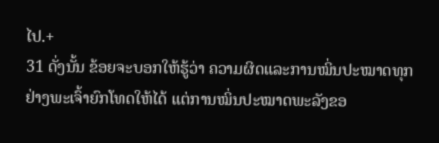ໄປ.+
31 ດັ່ງນັ້ນ ຂ້ອຍຈະບອກໃຫ້ຮູ້ວ່າ ຄວາມຜິດແລະການໝິ່ນປະໝາດທຸກຢ່າງພະເຈົ້າຍົກໂທດໃຫ້ໄດ້ ແຕ່ການໝິ່ນປະໝາດພະລັງຂອ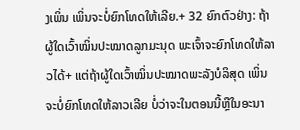ງເພິ່ນ ເພິ່ນຈະບໍ່ຍົກໂທດໃຫ້ເລີຍ.+ 32 ຍົກຕົວຢ່າງ: ຖ້າຜູ້ໃດເວົ້າໝິ່ນປະໝາດລູກມະນຸດ ພະເຈົ້າຈະຍົກໂທດໃຫ້ລາວໄດ້+ ແຕ່ຖ້າຜູ້ໃດເວົ້າໝິ່ນປະໝາດພະລັງບໍລິສຸດ ເພິ່ນຈະບໍ່ຍົກໂທດໃຫ້ລາວເລີຍ ບໍ່ວ່າຈະໃນຕອນນີ້ຫຼືໃນອະນາ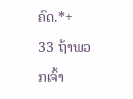ຄົດ.*+
33 ຖ້າພວກເຈົ້າ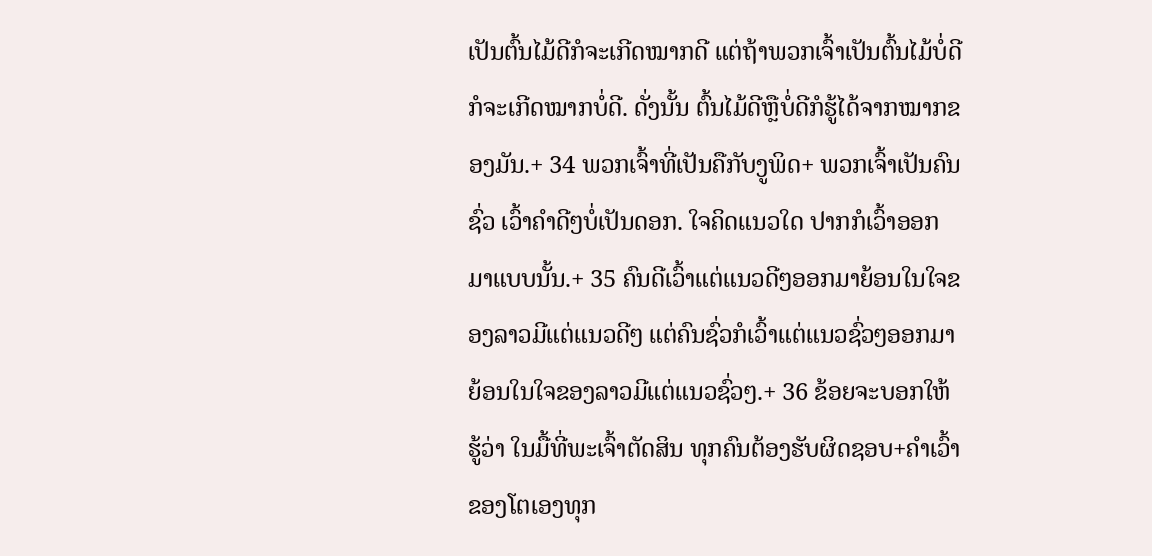ເປັນຕົ້ນໄມ້ດີກໍຈະເກີດໝາກດີ ແຕ່ຖ້າພວກເຈົ້າເປັນຕົ້ນໄມ້ບໍ່ດີກໍຈະເກີດໝາກບໍ່ດີ. ດັ່ງນັ້ນ ຕົ້ນໄມ້ດີຫຼືບໍ່ດີກໍຮູ້ໄດ້ຈາກໝາກຂອງມັນ.+ 34 ພວກເຈົ້າທີ່ເປັນຄືກັບງູພິດ+ ພວກເຈົ້າເປັນຄົນຊົ່ວ ເວົ້າຄຳດີໆບໍ່ເປັນດອກ. ໃຈຄິດແນວໃດ ປາກກໍເວົ້າອອກມາແບບນັ້ນ.+ 35 ຄົນດີເວົ້າແຕ່ແນວດີໆອອກມາຍ້ອນໃນໃຈຂອງລາວມີແຕ່ແນວດີໆ ແຕ່ຄົນຊົ່ວກໍເວົ້າແຕ່ແນວຊົ່ວໆອອກມາຍ້ອນໃນໃຈຂອງລາວມີແຕ່ແນວຊົ່ວໆ.+ 36 ຂ້ອຍຈະບອກໃຫ້ຮູ້ວ່າ ໃນມື້ທີ່ພະເຈົ້າຕັດສິນ ທຸກຄົນຕ້ອງຮັບຜິດຊອບ+ຄຳເວົ້າຂອງໂຕເອງທຸກ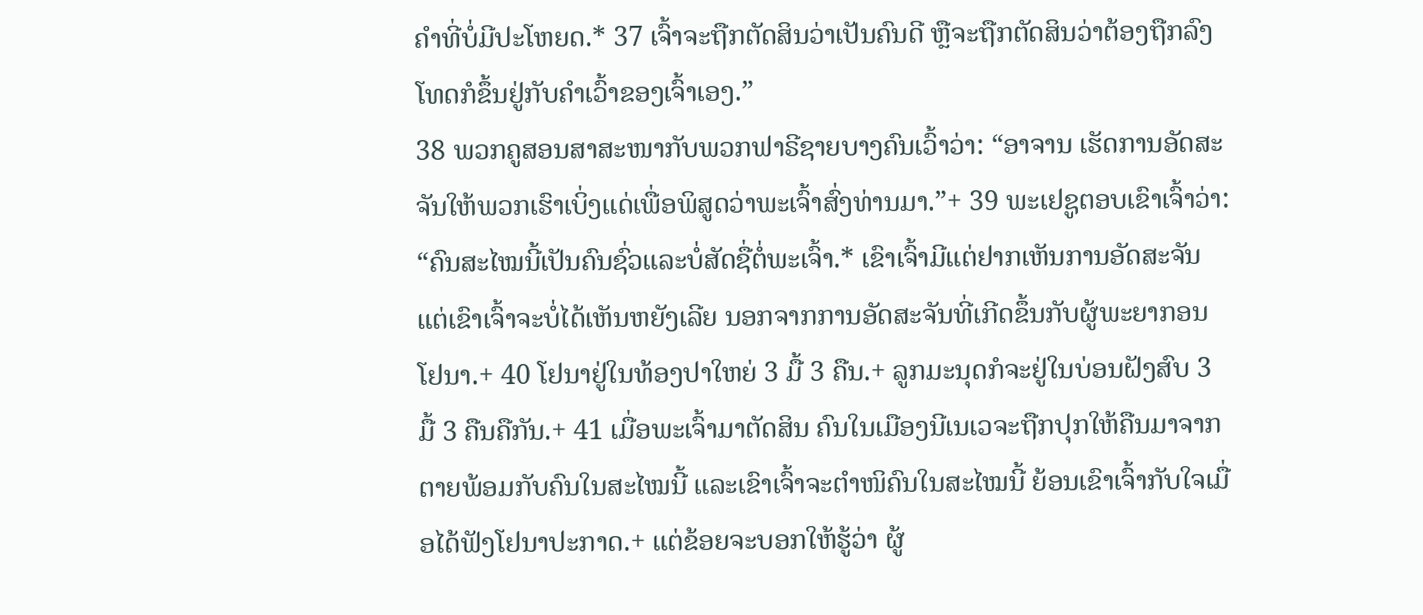ຄຳທີ່ບໍ່ມີປະໂຫຍດ.* 37 ເຈົ້າຈະຖືກຕັດສິນວ່າເປັນຄົນດີ ຫຼືຈະຖືກຕັດສິນວ່າຕ້ອງຖືກລົງໂທດກໍຂຶ້ນຢູ່ກັບຄຳເວົ້າຂອງເຈົ້າເອງ.”
38 ພວກຄູສອນສາສະໜາກັບພວກຟາຣີຊາຍບາງຄົນເວົ້າວ່າ: “ອາຈານ ເຮັດການອັດສະຈັນໃຫ້ພວກເຮົາເບິ່ງແດ່ເພື່ອພິສູດວ່າພະເຈົ້າສົ່ງທ່ານມາ.”+ 39 ພະເຢຊູຕອບເຂົາເຈົ້າວ່າ: “ຄົນສະໄໝນີ້ເປັນຄົນຊົ່ວແລະບໍ່ສັດຊື່ຕໍ່ພະເຈົ້າ.* ເຂົາເຈົ້າມີແຕ່ຢາກເຫັນການອັດສະຈັນ ແຕ່ເຂົາເຈົ້າຈະບໍ່ໄດ້ເຫັນຫຍັງເລີຍ ນອກຈາກການອັດສະຈັນທີ່ເກີດຂຶ້ນກັບຜູ້ພະຍາກອນໂຢນາ.+ 40 ໂຢນາຢູ່ໃນທ້ອງປາໃຫຍ່ 3 ມື້ 3 ຄືນ.+ ລູກມະນຸດກໍຈະຢູ່ໃນບ່ອນຝັງສົບ 3 ມື້ 3 ຄືນຄືກັນ.+ 41 ເມື່ອພະເຈົ້າມາຕັດສິນ ຄົນໃນເມືອງນີເນເວຈະຖືກປຸກໃຫ້ຄືນມາຈາກຕາຍພ້ອມກັບຄົນໃນສະໄໝນີ້ ແລະເຂົາເຈົ້າຈະຕຳໜິຄົນໃນສະໄໝນີ້ ຍ້ອນເຂົາເຈົ້າກັບໃຈເມື່ອໄດ້ຟັງໂຢນາປະກາດ.+ ແຕ່ຂ້ອຍຈະບອກໃຫ້ຮູ້ວ່າ ຜູ້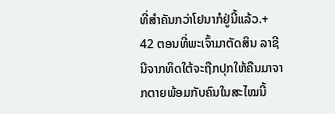ທີ່ສຳຄັນກວ່າໂຢນາກໍຢູ່ນີ້ແລ້ວ.+ 42 ຕອນທີ່ພະເຈົ້າມາຕັດສິນ ລາຊີນີຈາກທິດໃຕ້ຈະຖືກປຸກໃຫ້ຄືນມາຈາກຕາຍພ້ອມກັບຄົນໃນສະໄໝນີ້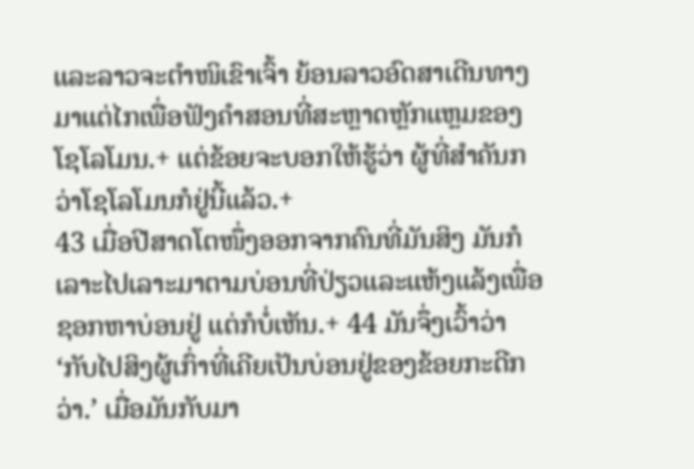ແລະລາວຈະຕຳໜິເຂົາເຈົ້າ ຍ້ອນລາວອົດສາເດີນທາງມາແຕ່ໄກເພື່ອຟັງຄຳສອນທີ່ສະຫຼາດຫຼັກແຫຼມຂອງໂຊໂລໂມນ.+ ແຕ່ຂ້ອຍຈະບອກໃຫ້ຮູ້ວ່າ ຜູ້ທີ່ສຳຄັນກວ່າໂຊໂລໂມນກໍຢູ່ນີ້ແລ້ວ.+
43 ເມື່ອປີສາດໂຕໜຶ່ງອອກຈາກຄົນທີ່ມັນສິງ ມັນກໍເລາະໄປເລາະມາຕາມບ່ອນທີ່ປ່ຽວແລະແຫ້ງແລ້ງເພື່ອຊອກຫາບ່ອນຢູ່ ແຕ່ກໍບໍ່ເຫັນ.+ 44 ມັນຈຶ່ງເວົ້າວ່າ ‘ກັບໄປສິງຜູ້ເກົ່າທີ່ເຄີຍເປັນບ່ອນຢູ່ຂອງຂ້ອຍກະດີກວ່າ.’ ເມື່ອມັນກັບມາ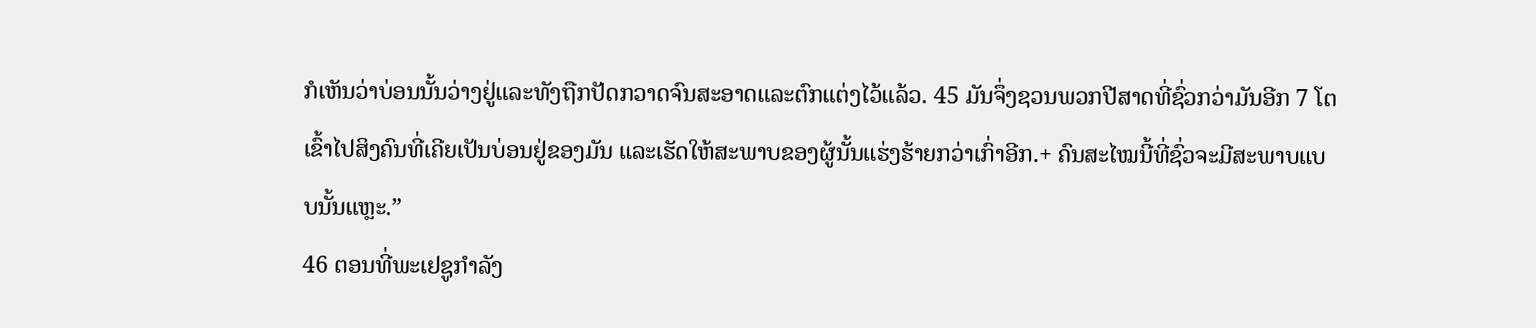ກໍເຫັນວ່າບ່ອນນັ້ນວ່າງຢູ່ແລະທັງຖືກປັດກວາດຈົນສະອາດແລະຕົກແຕ່ງໄວ້ແລ້ວ. 45 ມັນຈຶ່ງຊວນພວກປີສາດທີ່ຊົ່ວກວ່າມັນອີກ 7 ໂຕເຂົ້າໄປສິງຄົນທີ່ເຄີຍເປັນບ່ອນຢູ່ຂອງມັນ ແລະເຮັດໃຫ້ສະພາບຂອງຜູ້ນັ້ນແຮ່ງຮ້າຍກວ່າເກົ່າອີກ.+ ຄົນສະໄໝນີ້ທີ່ຊົ່ວຈະມີສະພາບແບບນັ້ນແຫຼະ.”
46 ຕອນທີ່ພະເຢຊູກຳລັງ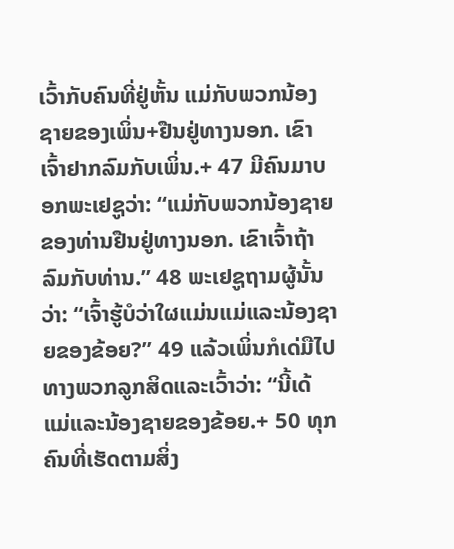ເວົ້າກັບຄົນທີ່ຢູ່ຫັ້ນ ແມ່ກັບພວກນ້ອງຊາຍຂອງເພິ່ນ+ຢືນຢູ່ທາງນອກ. ເຂົາເຈົ້າຢາກລົມກັບເພິ່ນ.+ 47 ມີຄົນມາບອກພະເຢຊູວ່າ: “ແມ່ກັບພວກນ້ອງຊາຍຂອງທ່ານຢືນຢູ່ທາງນອກ. ເຂົາເຈົ້າຖ້າລົມກັບທ່ານ.” 48 ພະເຢຊູຖາມຜູ້ນັ້ນວ່າ: “ເຈົ້າຮູ້ບໍວ່າໃຜແມ່ນແມ່ແລະນ້ອງຊາຍຂອງຂ້ອຍ?” 49 ແລ້ວເພິ່ນກໍເດ່ມືໄປທາງພວກລູກສິດແລະເວົ້າວ່າ: “ນີ້ເດ້ ແມ່ແລະນ້ອງຊາຍຂອງຂ້ອຍ.+ 50 ທຸກຄົນທີ່ເຮັດຕາມສິ່ງ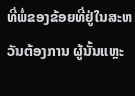ທີ່ພໍ່ຂອງຂ້ອຍທີ່ຢູ່ໃນສະຫວັນຕ້ອງການ ຜູ້ນັ້ນແຫຼະ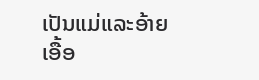ເປັນແມ່ແລະອ້າຍເອື້ອ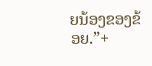ຍນ້ອງຂອງຂ້ອຍ.”+